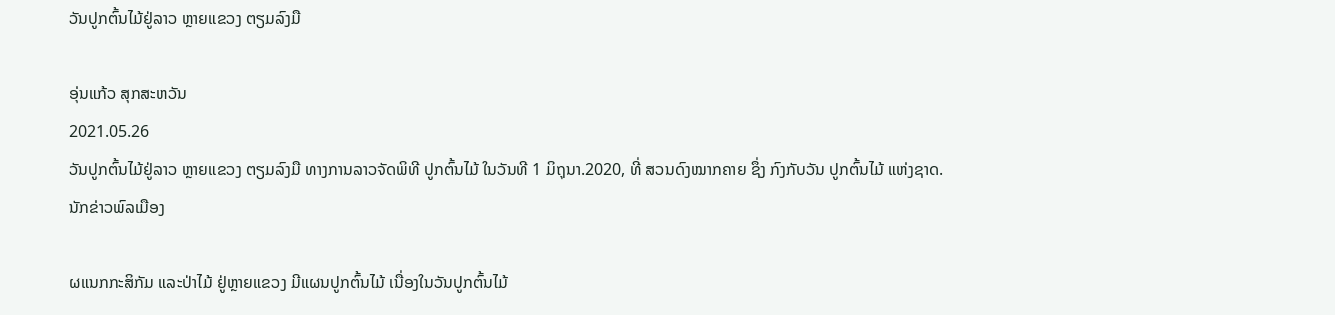ວັນປູກຕົ້ນໄມ້ຢູ່ລາວ ຫຼາຍແຂວງ ຕຽມລົງມື

ອຸ່ນແກ້ວ ສຸກສະຫວັນ
2021.05.26
ວັນປູກຕົ້ນໄມ້ຢູ່ລາວ ຫຼາຍແຂວງ ຕຽມລົງມື ທາງການລາວຈັດພິທີ ປູກຕົ້ນໄມ້ ໃນວັນທີ 1 ມິຖຸນາ.2020, ທີ່ ສວນດົງໝາກຄາຍ ຊຶ່ງ ກົງກັບວັນ ປູກຕົ້ນໄມ້ ແຫ່ງຊາດ.
ນັກຂ່າວພົລເມືອງ

ຜແນກກະສິກັມ ແລະປ່າໄມ້ ຢູ່ຫຼາຍແຂວງ ມີແຜນປູກຕົ້ນໄມ້ ເນື່ອງໃນວັນປູກຕົ້ນໄມ້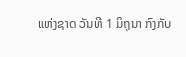ແຫ່ງຊາດ ວັນທີ 1 ມິຖຸນາ ກົງກັບ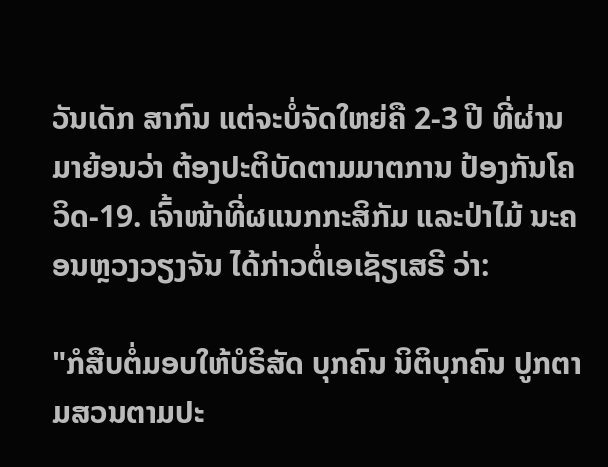ວັນເດັກ ສາກົນ ແຕ່ຈະບໍ່ຈັດໃຫຍ່ຄື 2-3 ປີ ທີ່ຜ່ານມາຍ້ອນວ່າ ຕ້ອງປະຕິບັດຕາມມາຕການ ປ້ອງກັນໂຄວິດ-19. ເຈົ້າໜ້າທີ່ຜແນກກະສິກັມ ແລະປ່າໄມ້ ນະຄອນຫຼວງວຽງຈັນ ໄດ້ກ່າວຕໍ່ເອເຊັຽເສຣີ ວ່າ:

"ກໍສືບຕໍ່ມອບໃຫ້ບໍຣິສັດ ບຸກຄົນ ນິຕິບຸກຄົນ ປູກຕາມສວນຕາມປະ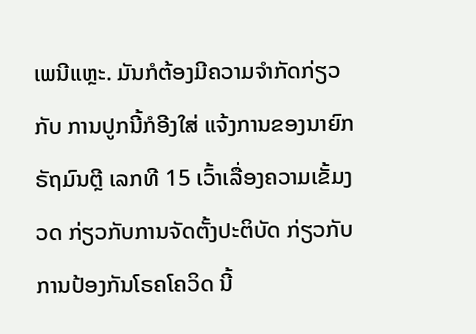ເພນີແຫຼະ. ມັນກໍຕ້ອງມີຄວາມຈຳກັດກ່ຽວກັບ ການປູກນີ້ກໍອີງໃສ່ ແຈ້ງການຂອງນາຍົກຣັຖມົນຕຼີ ເລກທີ 15 ເວົ້າເລື່ອງຄວາມເຂັ້ມງວດ ກ່ຽວກັບການຈັດຕັ້ງປະຕິບັດ ກ່ຽວກັບການປ້ອງກັນໂຣຄໂຄວິດ ນີ້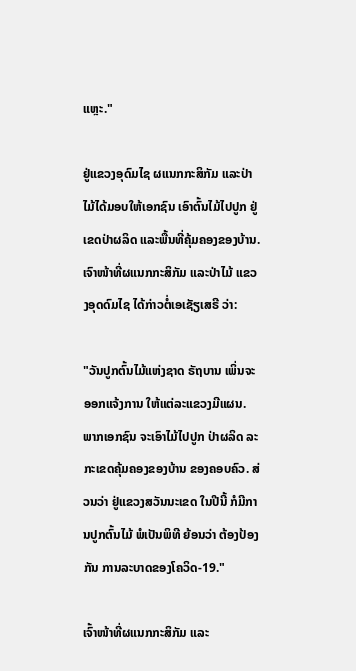ແຫຼະ."

ຢູ່ແຂວງອຸດົມໄຊ ຜແນກກະສິກັມ ແລະປ່າໄມ້ໄດ້ມອບໃຫ້ເອກຊົນ ເອົາຕົ້ນໄມ້ໄປປູກ ຢູ່ເຂດປ່າຜລິດ ແລະພື້ນທີ່ຄຸ້ມຄອງຂອງບ້ານ. ເຈົາໜ້າທີ່ຜແນກກະສິກັມ ແລະປ່າໄມ້ ແຂວງອຸດດົມໄຊ ໄດ້ກ່າວຕໍ່ເອເຊັຽເສຣີ ວ່າ:

"ວັນປູກຕົ້ນໄມ້ແຫ່ງຊາດ ຣັຖບານ ເພິ່ນຈະອອກແຈ້ງການ ໃຫ້ແຕ່ລະແຂວງມີແຜນ. ພາກເອກຊົນ ຈະເອົາໄມ້ໄປປູກ ປ່າຜລິດ ລະກະເຂດຄຸ້ມຄອງຂອງບ້ານ ຂອງຄອບຄົວ. ສ່ວນວ່າ ຢູ່ແຂວງສວັນນະເຂດ ໃນປີນີ້ ກໍມີການປູກຕົ້ນໄມ້ ພໍເປັນພິທີ ຍ້ອນວ່າ ຕ້ອງປ້ອງກັນ ການລະບາດຂອງໂຄວິດ-19."

ເຈົ້າໜ້າທີ່ຜແນກກະສິກັມ ແລະ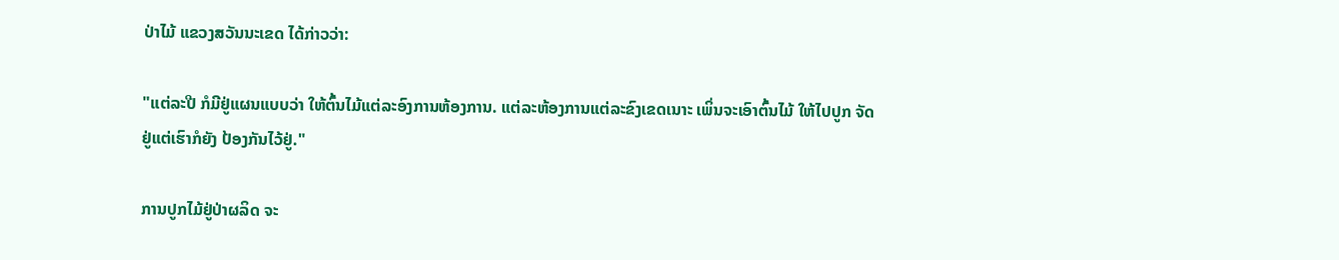ປ່າໄມ້ ແຂວງສວັນນະເຂດ ໄດ້ກ່າວວ່າ:

"ແຕ່ລະປີ ກໍມີຢູ່ແຜນແບບວ່າ ໃຫ້ຕົ້ນໄມ້ແຕ່ລະອົງການຫ້ອງການ. ແຕ່ລະຫ້ອງການແຕ່ລະຂົງເຂດເນາະ ເພິ່ນຈະເອົາຕົ້ນໄມ້ ໃຫ້ໄປປູກ ຈັດຢູ່ແຕ່ເຮົາກໍຍັງ ປ້ອງກັນໄວ້ຢູ່."

ການປູກໄມ້ຢູ່ປ່າຜລິດ ຈະ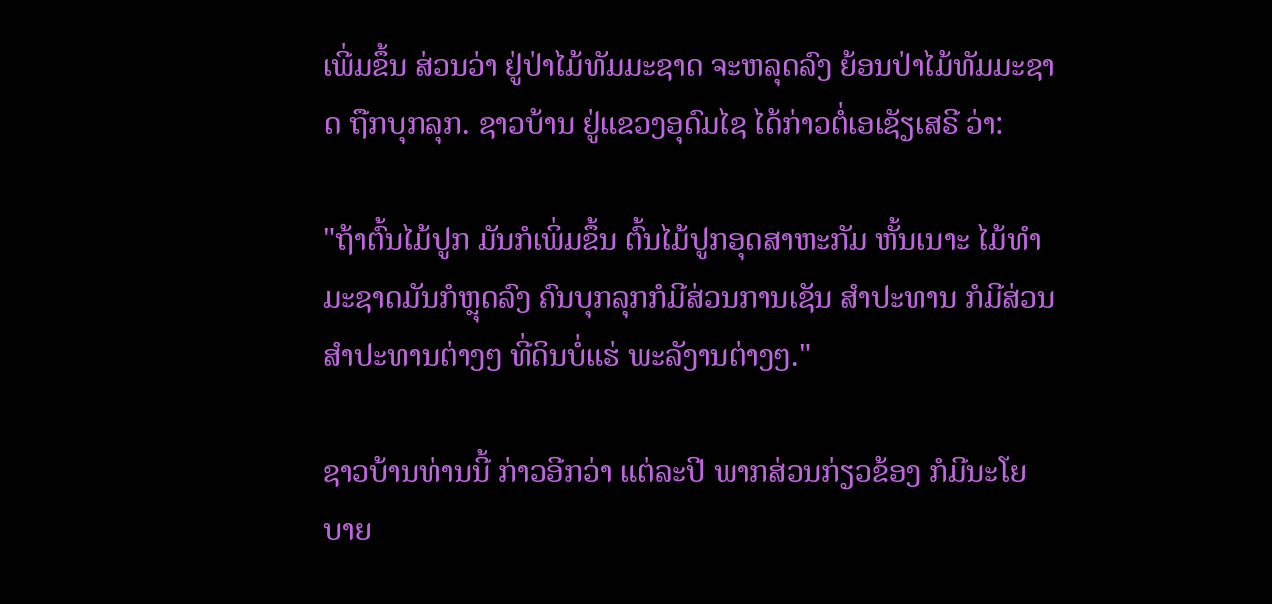ເພີ່ມຂຶ້ນ ສ່ວນວ່າ ຢູ່ປ່າໄມ້ທັມມະຊາດ ຈະຫລຸດລົງ ຍ້ອນປ່າໄມ້ທັມມະຊາດ ຖືກບຸກລຸກ. ຊາວບ້ານ ຢູ່ແຂວງອຸດົມໄຊ ໄດ້ກ່າວຕໍ່ເອເຊັຽເສຣີ ວ່າ:

"ຖ້າຕົ້ນໄມ້ປູກ ມັນກໍເພິ່ມຂຶ້ນ ຕົ້ນໄມ້ປູກອຸດສາຫະກັມ ຫັ້ນເນາະ ໄມ້ທຳມະຊາດມັນກໍຫຼຸດລົງ ຄົນບຸກລຸກກໍມີສ່ວນການເຊັນ ສຳປະທານ ກໍມີສ່ວນ ສຳປະທານຕ່າງໆ ທີ່ດິນບໍ່ແຮ່ ພະລັງານຕ່າງໆ."

ຊາວບ້ານທ່ານນີ້ ກ່າວອີກວ່າ ແຕ່ລະປີ ພາກສ່ວນກ່ຽວຂ້ອງ ກໍມີນະໂຍບາຍ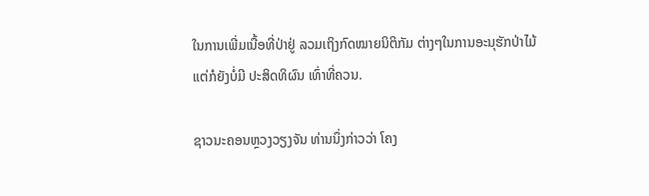ໃນການເພີ່ມເນື້ອທີ່ປ່າຢູ່ ລວມເຖິງກົດໝາຍນິຕິກັມ ຕ່າງໆໃນການອະນຸຮັກປ່າໄມ້ ແຕ່ກໍຍັງບໍ່ມີ ປະສິດທິຜົນ ເທົ່າທີ່ຄວນ.

ຊາວນະຄອນຫຼວງວຽງຈັນ ທ່ານນຶ່ງກ່າວວ່າ ໂຄງ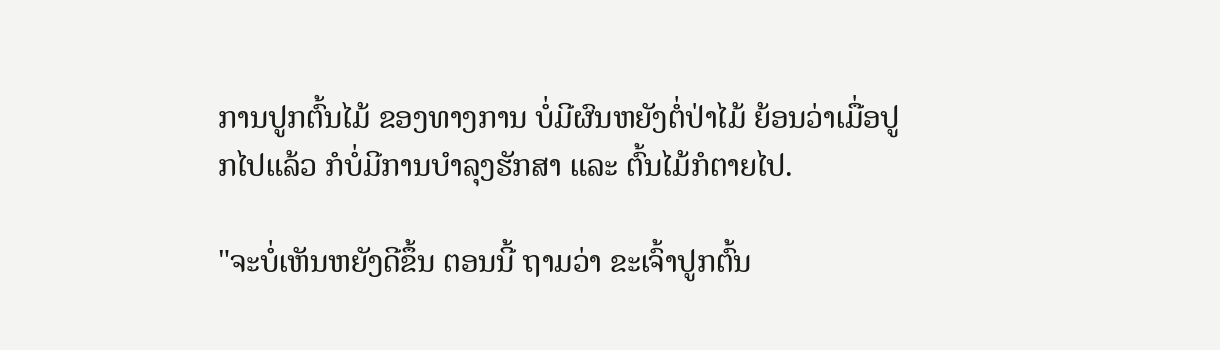ການປູກຕົ້ນໄມ້ ຂອງທາງການ ບໍ່ມີຜົນຫຍັງຕໍ່ປ່າໄມ້ ຍ້ອນວ່າເມື່ອປູກໄປແລ້ວ ກໍບໍ່ມີການບຳລຸງຮັກສາ ແລະ ຕົ້ນໄມ້ກໍຕາຍໄປ.

"ຈະບໍ່ເຫັນຫຍັງດີຂຶ້ນ ຕອນນີ້ ຖາມວ່າ ຂະເຈົ້າປູກຕົ້ນ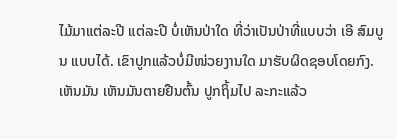ໄມ້ມາແຕ່ລະປີ ແຕ່ລະປີ ບໍ່ເຫັນປ່າໃດ ທີ່ວ່າເປັນປ່າທີ່ແບບວ່າ ເອີ ສົມບູນ ແບບໄດ້. ເຂົາປູກແລ້ວບໍ່ມີໜ່ວຍງານໃດ ມາຮັບຜິດຊອບໂດຍກົງ. ເຫັນມັນ ເຫັນມັນຕາຍຢືນຕົ້ນ ປູກຖິ້ມໄປ ລະກະແລ້ວ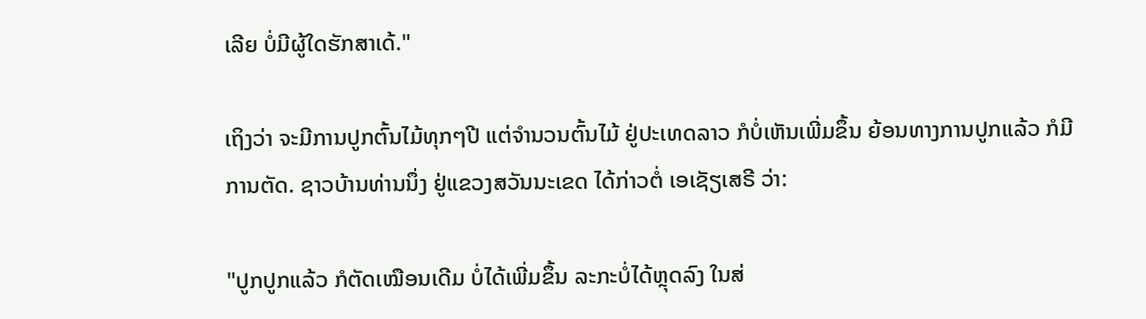ເລີຍ ບໍ່ມີຜູ້ໃດຮັກສາເດ້."

ເຖິງວ່າ ຈະມີການປູກຕົ້ນໄມ້ທຸກໆປີ ແຕ່ຈຳນວນຕົ້ນໄມ້ ຢູ່ປະເທດລາວ ກໍບໍ່ເຫັນເພີ່ມຂຶ້ນ ຍ້ອນທາງການປູກແລ້ວ ກໍມີການຕັດ. ຊາວບ້ານທ່ານນຶ່ງ ຢູ່ແຂວງສວັນນະເຂດ ໄດ້ກ່າວຕໍ່ ເອເຊັຽເສຣີ ວ່າ:

"ປູກປູກແລ້ວ ກໍຕັດເໝືອນເດີມ ບໍ່ໄດ້ເພີ່ມຂຶ້ນ ລະກະບໍ່ໄດ້ຫຼຸດລົງ ໃນສ່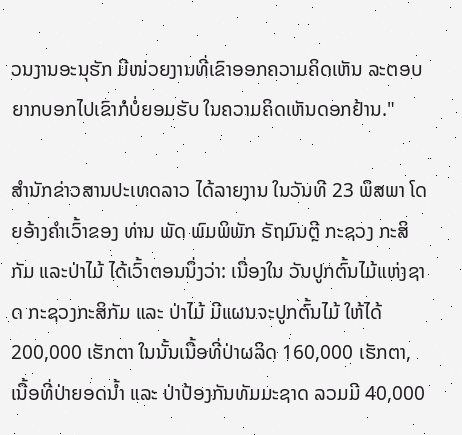ວນງານອະນຸຮັກ ມີໜ່ວຍງານທີ່ເຂົາອອກຄວາມຄິດເຫັນ ລະຕອບຍາກບອກໄປເຂົາກໍບໍ່ຍອມຮັບ ໃນຄວາມຄິດເຫັນດອກຢ້ານ."

ສຳນັກຂ່າວສານປະເທດລາວ ໄດ້ລາຍງານ ໃນວັນທີ 23 ພຶສພາ ໂດຍອ້າງຄຳເວົ້າຂອງ ທ່ານ ພັດ ພົມພິພັກ ຣັຖມົນຕຼີ ກະຊວງ ກະສິກັມ ແລະປ່າໄມ້ ໄດ້ເວົ້າຕອນນຶ່ງວ່າ: ເນື່ອງໃນ ວັນປູກຕົ້ນໄມ້ແຫ່ງຊາດ ກະຊວງກະສິກັມ ແລະ ປ່າໄມ້ ມີແຜນຈະປູກຕົ້ນໄມ້ ໃຫ້ໄດ້ 200,000 ເຮັກຕາ ໃນນັ້ນເນື້ອທີ່ປ່າຜລິດ 160,000 ເຮັກຕາ, ເນື້ອທີ່ປ່າຍອດນ້ຳ ແລະ ປ່າປ້ອງກັນທັມມະຊາດ ລວມມີ 40,000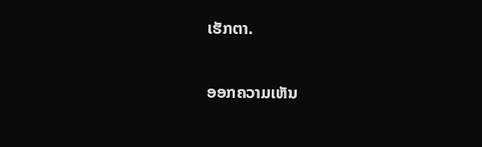ເຮັກຕາ.

ອອກຄວາມເຫັນ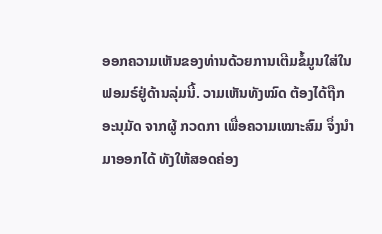ອອກຄວາມເຫັນຂອງທ່ານດ້ວຍການເຕີມຂໍ້ມູນໃສ່ໃນຟອມຣ໌ຢູ່ດ້ານລຸ່ມນີ້. ວາມເຫັນທັງໝົດ ຕ້ອງໄດ້ຖືກ ອະນຸມັດ ຈາກຜູ້ ກວດກາ ເພື່ອຄວາມເໝາະສົມ ຈຶ່ງນໍາມາອອກໄດ້ ທັງໃຫ້ສອດຄ່ອງ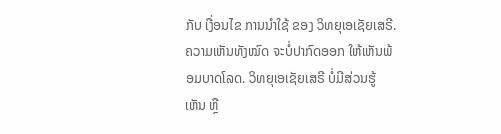ກັບ ເງື່ອນໄຂ ການນຳໃຊ້ ຂອງ ວິທຍຸເອເຊັຍເສຣີ. ຄວາມເຫັນທັງໝົດ ຈະບໍ່ປາກົດອອກ ໃຫ້ເຫັນພ້ອມບາດໂລດ. ວິທຍຸເອເຊັຍເສຣີ ບໍ່ມີສ່ວນຮູ້ເຫັນ ຫຼື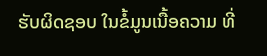ຮັບຜິດຊອບ ໃນຂໍ້ມູນເນື້ອຄວາມ ທີ່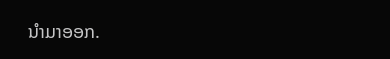ນໍາມາອອກ.